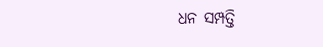ଧନ ସମ୍ପତ୍ତି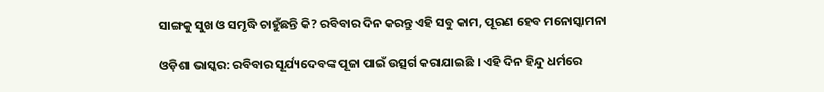ସାଙ୍ଗକୁ ସୁଖ ଓ ସମୃଦ୍ଧି ଚାହୁଁଛନ୍ତି କି? ରବିବାର ଦିନ କରନ୍ତୁ ଏହି ସବୁ କାମ, ପୂରଣ ହେବ ମନୋସ୍କାମନା

ଓଡ଼ିଶା ଭାସ୍କର: ରବିବାର ସୂର୍ଯ୍ୟଦେବଙ୍କ ପୂଜା ପାଇଁ ଉତ୍ସର୍ଗ କରାଯାଇଛି । ଏହି ଦିନ ହିନ୍ଦୁ ଧର୍ମରେ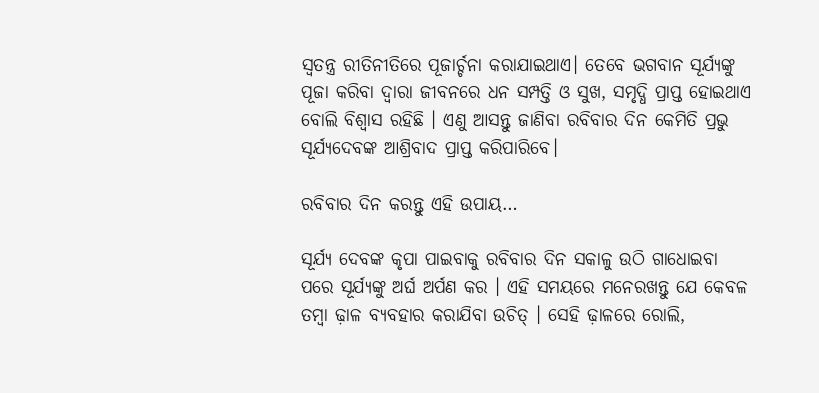ସ୍ୱତନ୍ତ୍ର ରୀତିନୀତିରେ ପୂଜାର୍ଚ୍ଚନା କରାଯାଇଥାଏ। ତେବେ ଭଗବାନ ସୂର୍ଯ୍ୟଙ୍କୁ ପୂଜା କରିବା ଦ୍ୱାରା ଜୀବନରେ ଧନ ସମ୍ପତ୍ତି ଓ ସୁଖ, ସମୃଦ୍ଧି ପ୍ରାପ୍ତ ହୋଇଥାଏ ବୋଲି ବିଶ୍ୱାସ ରହିଛି । ଏଣୁ ଆସନ୍ତୁ ଜାଣିବା ରବିବାର ଦିନ କେମିତି ପ୍ରଭୁ ସୂର୍ଯ୍ୟଦେବଙ୍କ ଆଶ୍ରିବାଦ ପ୍ରାପ୍ତ କରିପାରିବେ।

ରବିବାର ଦିନ କରନ୍ତୁ ଏହି ଉପାୟ…

ସୂର୍ଯ୍ୟ ଦେବଙ୍କ କୃପା ପାଇବାକୁ ରବିବାର ଦିନ ସକାଳୁ ଉଠି ଗାଧୋଇବା ପରେ ସୂର୍ଯ୍ୟଙ୍କୁ ଅର୍ଘ ଅର୍ପଣ କର । ଏହି ସମୟରେ ମନେରଖନ୍ତୁ ଯେ କେବଳ ତମ୍ବା ଢ଼ାଳ ବ୍ୟବହାର କରାଯିବା ଉଚିତ୍ । ସେହି ଢ଼ାଳରେ ରୋଲି,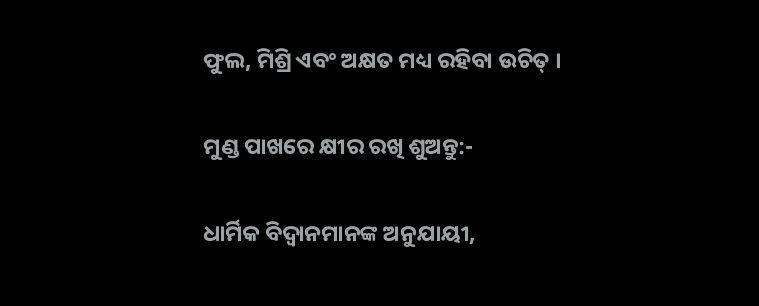ଫୁଲ, ମିଶ୍ରି ଏବଂ ଅକ୍ଷତ ମଧ୍ୟ ରହିବା ଉଚିତ୍ ।

ମୁଣ୍ଡ ପାଖରେ କ୍ଷୀର ରଖି ଶୁଅନ୍ତୁ:-

ଧାର୍ମିକ ବିଦ୍ୱାନମାନଙ୍କ ଅନୁଯାୟୀ,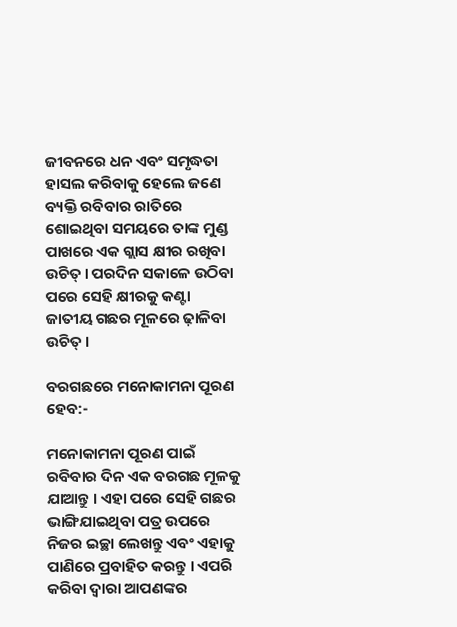ଜୀବନରେ ଧନ ଏବଂ ସମୃଦ୍ଧତା ହାସଲ କରିବାକୁ ହେଲେ ଜଣେ ବ୍ୟକ୍ତି ରବିବାର ରାତିରେ ଶୋଇଥିବା ସମୟରେ ତାଙ୍କ ମୁଣ୍ଡ ପାଖରେ ଏକ ଗ୍ଲାସ କ୍ଷୀର ରଖିବା ଉଚିତ୍ । ପରଦିନ ସକାଳେ ଉଠିବା ପରେ ସେହି କ୍ଷୀରକୁ କଣ୍ଟା ଜାତୀୟ ଗଛର ମୂଳରେ ଢ଼ାଳିବା ଉଚିତ୍ ।

ବରଗଛରେ ମନୋକାମନା ପୂରଣ ହେବ:-

ମନୋକାମନା ପୂରଣ ପାଇଁ ରବିବାର ଦିନ ଏକ ବରଗଛ ମୂଳକୁ ଯାଆନ୍ତୁ । ଏହା ପରେ ସେହି ଗଛର ଭାଙ୍ଗିଯାଇଥିବା ପତ୍ର ଉପରେ ନିଜର ଇଚ୍ଛା ଲେଖନ୍ତୁ ଏବଂ ଏହାକୁ ପାଣିରେ ପ୍ରବାହିତ କରନ୍ତୁ । ଏପରି କରିବା ଦ୍ୱାରା ଆପଣଙ୍କର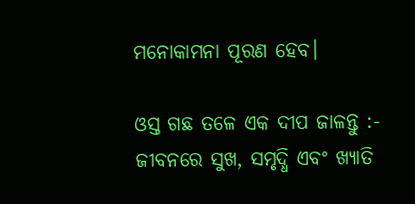ମନୋକାମନା ପୂରଣ ହେବ।

ଓସ୍ତ ଗଛ ତଳେ ଏକ ଦୀପ ଜାଳନ୍ତୁ :-
ଜୀବନରେ ସୁଖ, ସମୃଦ୍ଧି ଏବଂ ଖ୍ୟାତି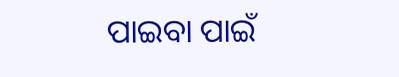ପାଇବା ପାଇଁ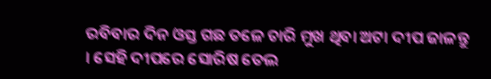ରବିବାର ଦିନ ଓସ୍ତ ଗଛ ତଳେ ଚାରି ମୁଖ ଥିବା ଅଟା ଦୀପ ଜାଳନ୍ତୁ । ସେହି ଦୀପରେ ସୋରିଷ ତେଲ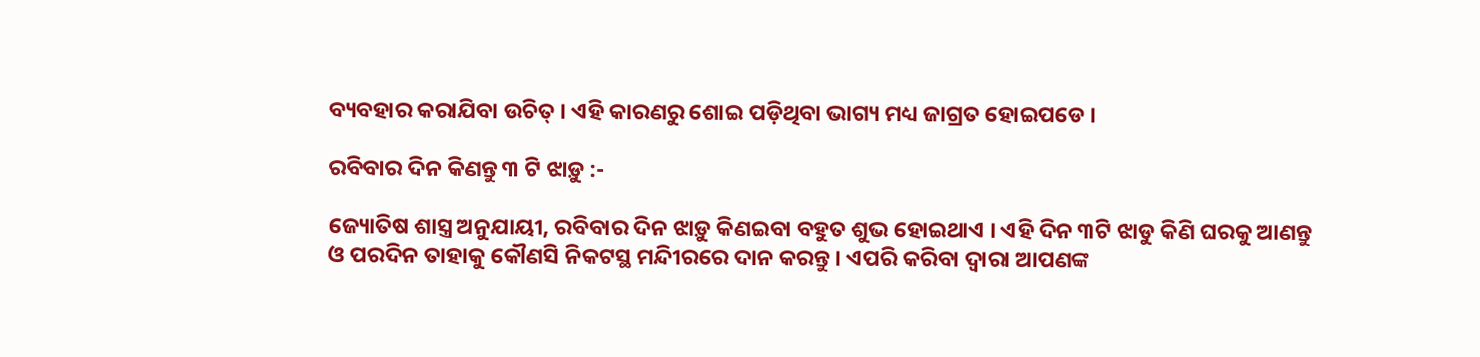ବ୍ୟବହାର କରାଯିବା ଉଚିତ୍ । ଏହି କାରଣରୁ ଶୋଇ ପଡ଼ିଥିବା ଭାଗ୍ୟ ମଧ୍ୟ ଜାଗ୍ରତ ହୋଇପଡେ ।

ରବିବାର ଦିନ କିଣନ୍ତୁ ୩ ଟି ଝାଡ଼ୁ :-

ଜ୍ୟୋତିଷ ଶାସ୍ତ୍ର ଅନୁଯାୟୀ, ରବିବାର ଦିନ ଝାଡ଼ୁ କିଣଇବା ବହୁତ ଶୁଭ ହୋଇଥାଏ । ଏହି ଦିନ ୩ଟି ଝାଡୁ କିଣି ଘରକୁ ଆଣନ୍ତୁ ଓ ପରଦିନ ତାହାକୁ କୌଣସି ନିକଟସ୍ଥ ମନ୍ଦିୀରରେ ଦାନ କରନ୍ତୁ । ଏପରି କରିବା ଦ୍ୱାରା ଆପଣଙ୍କ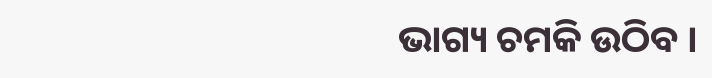ଭାଗ୍ୟ ଚମକି ଉଠିବ ।